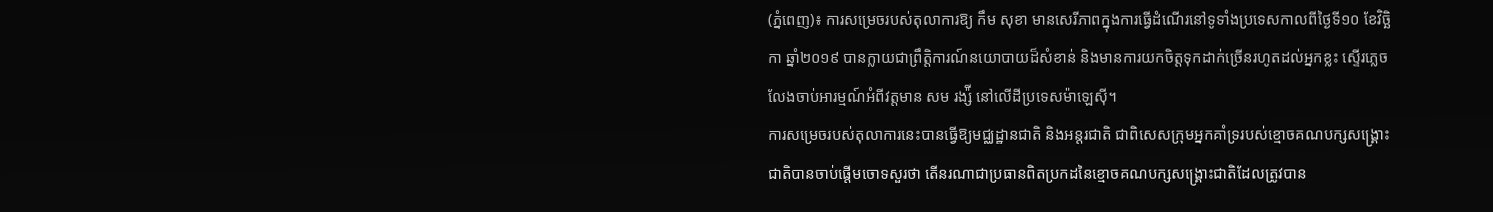(ភ្នំពេញ)៖ ការសម្រេចរបស់តុលាការឱ្យ កឹម សុខា មានសេរីភាពក្នុងការធ្វើដំណើរនៅទូទាំងប្រទេសកាលពីថ្ងៃទី១០ ខែវិច្ឆិកា ឆ្នាំ២០១៩ បានក្លាយជាព្រឹត្តិការណ៍នយោបាយដ៏សំខាន់ និងមានការយកចិត្តទុកដាក់ច្រើនរហូតដល់អ្នកខ្លះ ស្ទើរភ្លេចលែងចាប់អារម្មណ៍អំពីវត្តមាន សម រង្ស៉ី នៅលើដីប្រទេសម៉ាឡេស៊ី។
ការសម្រេចរបស់តុលាការនេះបានធ្វើឱ្យមជ្ឈដ្ឋានជាតិ និងអន្តរជាតិ ជាពិសេសក្រុមអ្នកគាំទ្ររបស់ខ្មោចគណបក្សសង្គ្រោះជាតិបានចាប់ផ្តើមចោទសួរថា តើនរណាជាប្រធានពិតប្រកដនៃខ្មោចគណបក្សសង្គ្រោះជាតិដែលត្រូវបាន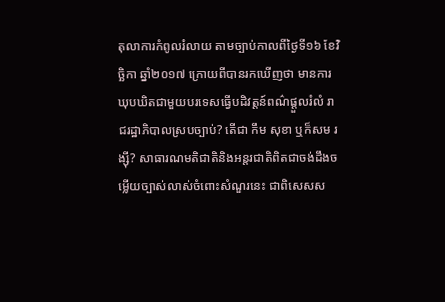តុលាការកំពូលរំលាយ តាមច្បាប់កាលពីថ្ងៃទី១៦ ខែវិច្ឆិកា ឆ្នាំ២០១៧ ក្រោយពីបានរកឃើញថា មានការឃុបឃិតជាមួយបរទេសធ្វើបដិវត្តន៍ពណ៌ផ្តួលរំលំ រាជរដ្ឋាភិបាលស្របច្បាប់? តើជា កឹម សុខា ឬក៏សម រង្ស៊ី? សាធារណមតិជាតិនិងអន្តរជាតិពិតជាចង់ដឹងចម្លើយច្បាស់លាស់ចំពោះសំណួរនេះ ជាពិសេសស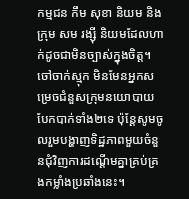កម្មជន កឹម សុខា និយម និងក្រុម សម រង្ស៊ី និយមដែលហាក់ដូចជាមិនច្បាស់ក្នុងចិត្ត។
ចៅចាក់ស្មុក មិនមែនអ្នកសម្រេចជំនួសក្រុមនយោបាយបែកបាក់ទាំង២ទេ ប៉ុន្តែសូមចូលរួមបង្ហាញទិដ្ឋភាពមួយចំនួនជុំវិញការដណ្តើមគ្នាគ្រប់គ្រងកម្លាំងប្រឆាំងនេះ។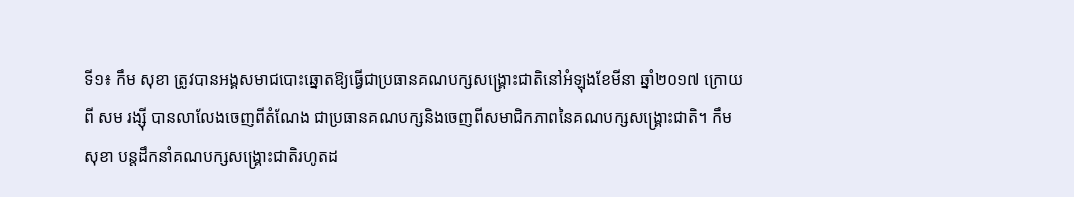ទី១៖ កឹម សុខា ត្រូវបានអង្គសមាជបោះឆ្នោតឱ្យធ្វើជាប្រធានគណបក្សសង្គ្រោះជាតិនៅអំឡុងខែមីនា ឆ្នាំ២០១៧ ក្រោយពី សម រង្ស៊ី បានលាលែងចេញពីតំណែង ជាប្រធានគណបក្សនិងចេញពីសមាជិកភាពនៃគណបក្សសង្គ្រោះជាតិ។ កឹម សុខា បន្តដឹកនាំគណបក្សសង្គ្រោះជាតិរហូតដ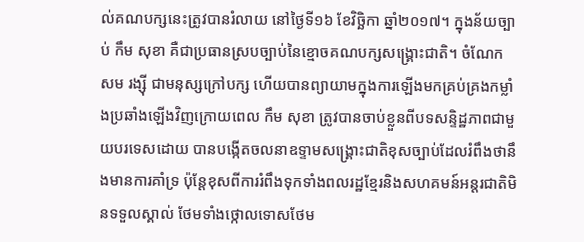ល់គណបក្សនេះត្រូវបានរំលាយ នៅថ្ងៃទី១៦ ខែវិច្ឆិកា ឆ្នាំ២០១៧។ ក្នុងន័យច្បាប់ កឹម សុខា គឺជាប្រធានស្របច្បាប់នៃខ្មោចគណបក្សសង្គ្រោះជាតិ។ ចំណែក សម រង្ស៊ី ជាមនុស្សក្រៅបក្ស ហើយបានព្យាយាមក្នុងការឡើងមកគ្រប់គ្រងកម្លាំងប្រឆាំងឡើងវិញក្រោយពេល កឹម សុខា ត្រូវបានចាប់ខ្លួនពីបទសន្ទិដ្ឋភាពជាមួយបរទេសដោយ បានបង្កើតចលនាឧទ្ទាមសង្គ្រោះជាតិខុសច្បាប់ដែលរំពឹងថានឹងមានការគាំទ្រ ប៉ុន្តែខុសពីការរំពឹងទុកទាំងពលរដ្ឋខ្មែរនិងសហគមន៍អន្តរជាតិមិនទទួលស្គាល់ ថែមទាំងថ្កោលទោសថែម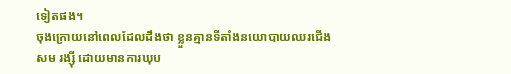ទៀតផង។
ចុងក្រោយនៅពេលដែលដឹងថា ខ្លួនគ្មានទីតាំងនយោបាយឈរជើង សម រង្ស៊ី ដោយមានការឃុប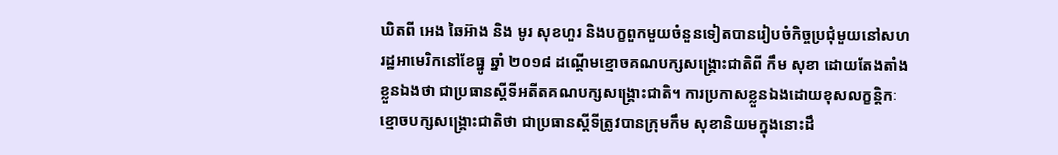ឃិតពី អេង ឆៃអ៊ាង និង មូរ សុខហួរ និងបក្ខពួកមួយចំនួនទៀតបានរៀបចំកិច្ចប្រជុំមួយនៅសហរដ្ឋអាមេរិកនៅខែធ្នូ ឆ្នាំ ២០១៨ ដណ្តើមខ្មោចគណបក្សសង្គ្រោះជាតិពី កឹម សុខា ដោយតែងតាំងខ្លួនឯងថា ជាប្រធានស្តីទីអតីតគណបក្សសង្គ្រោះជាតិ។ ការប្រកាសខ្លួនឯងដោយខុសលក្ខន្តិកៈខ្មោចបក្សសង្គ្រោះជាតិថា ជាប្រធានស្តីទីត្រូវបានក្រុមកឹម សុខានិយមក្នុងនោះដឹ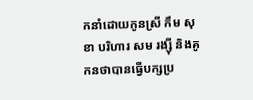កនាំដោយកូនស្រី កឹម សុខា បរិហារ សម រង្ស៊ី និងគូកនថាបានធ្វើបក្សប្រ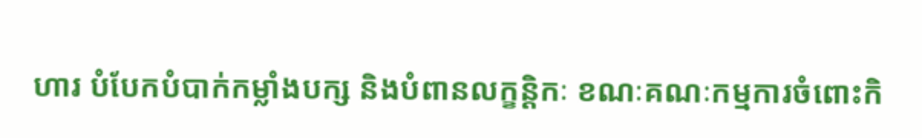ហារ បំបែកបំបាក់កម្លាំងបក្ស និងបំពានលក្ខន្តិកៈ ខណៈគណៈកម្មការចំពោះកិ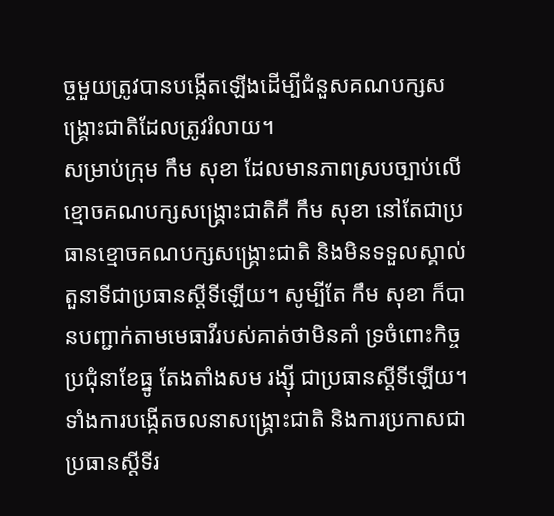ច្ចមួយត្រូវបានបង្កើតឡើងដើម្បីជំនួសគណបក្សសង្គ្រោះជាតិដែលត្រូវរំលាយ។
សម្រាប់ក្រុម កឹម សុខា ដែលមានភាពស្របច្បាប់លើខ្មោចគណបក្សសង្គ្រោះជាតិគឺ កឹម សុខា នៅតែជាប្រធានខ្មោចគណបក្សសង្គ្រោះជាតិ និងមិនទទួលស្គាល់តួនាទីជាប្រធានស្តីទីឡើយ។ សូម្បីតែ កឹម សុខា ក៏បានបញ្ជាក់តាមមេធាវីរបស់គាត់ថាមិនគាំ ទ្រចំពោះកិច្ចប្រជុំនាខែធ្នូ តែងតាំងសម រង្ស៊ី ជាប្រធានស្តីទីឡើយ។ ទាំងការបង្កើតចលនាសង្គ្រោះជាតិ និងការប្រកាសជាប្រធានស្តីទីរ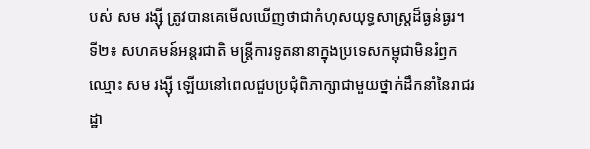បស់ សម រង្ស៊ី ត្រូវបានគេមើលឃើញថាជាកំហុសយុទ្ធសាស្ត្រដ៏ធ្ងន់ធ្ងរ។
ទី២៖ សហគមន៍អន្តរជាតិ មន្ត្រីការទូតនានាក្នុងប្រទេសកម្ពុជាមិនរំឭកឈ្មោះ សម រង្ស៊ី ឡើយនៅពេលជួបប្រជុំពិភាក្សាជាមួយថ្នាក់ដឹកនាំនៃរាជរដ្ឋា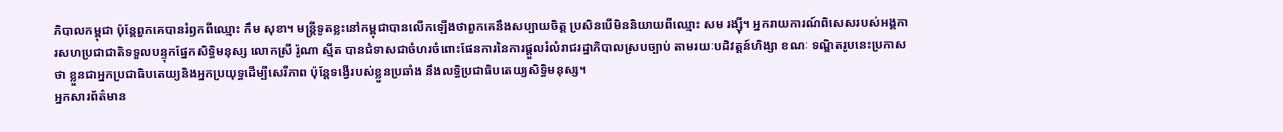ភិបាលកម្ពុជា ប៉ុន្តែពួកគេបានរំឭកពីឈ្មោះ កឹម សុខា។ មន្ត្រីទូតខ្លះនៅកម្ពុជាបានលើកឡើងថាពួកគេនឹងសប្បាយចិត្ត ប្រសិនបើមិននិយាយពីឈ្មោះ សម រង្ស៊ី។ អ្នករាយការណ៍ពិសេសរបស់អង្គការសហប្រជាជាតិទទួលបន្ទុកផ្នែកសិទ្ធិមនុស្ស លោកស្រី រ៉ូណា ស្មីត បានជំទាសជាចំហរចំពោះផែនការនៃការផ្តួលរំលំរាជរដ្ឋាភិបាលស្របច្បាប់ តាមរយៈបដិវត្តន៍ហិង្សា ខណៈ ទណ្ឌិតរូបនេះប្រកាសថា ខ្លួនជាអ្នកប្រជាធិបតេយ្យនិងអ្នកប្រយុទ្ធដើម្បីសេរីភាព ប៉ុន្តែទង្វើរបស់ខ្លួនប្រឆាំង នឹងលទ្ធិប្រជាធិបតេយ្យសិទ្ធិមនុស្ស។
អ្នកសារព័ត៌មាន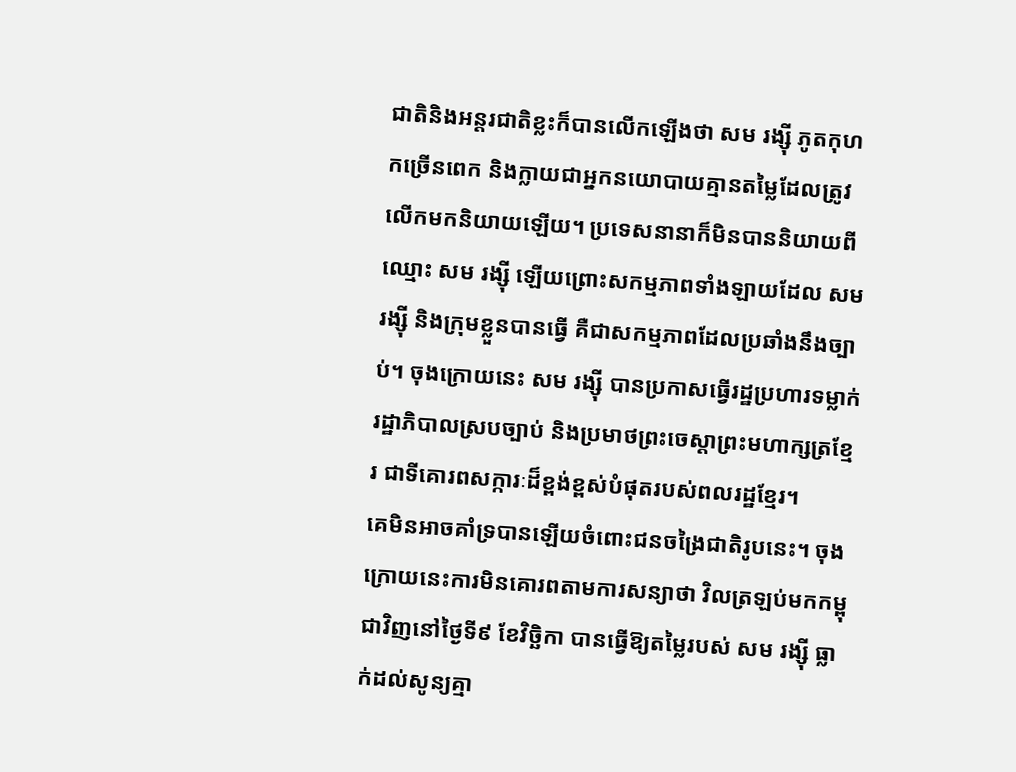ជាតិនិងអន្តរជាតិខ្លះក៏បានលើកឡើងថា សម រង្ស៊ី ភូតកុហកច្រើនពេក និងក្លាយជាអ្នកនយោបាយគ្មានតម្លៃដែលត្រូវលើកមកនិយាយឡើយ។ ប្រទេសនានាក៏មិនបាននិយាយពីឈ្មោះ សម រង្ស៊ី ឡើយព្រោះសកម្មភាពទាំងឡាយដែល សម រង្ស៊ី និងក្រុមខ្លួនបានធ្វើ គឺជាសកម្មភាពដែលប្រឆាំងនឹងច្បាប់។ ចុងក្រោយនេះ សម រង្ស៊ី បានប្រកាសធ្វើរដ្ឋប្រហារទម្លាក់រដ្ឋាភិបាលស្របច្បាប់ និងប្រមាថព្រះចេស្តាព្រះមហាក្សត្រខ្មែរ ជាទីគោរពសក្ការៈដ៏ខ្ពង់ខ្ពស់បំផុតរបស់ពលរដ្ឋខ្មែរ។
គេមិនអាចគាំទ្របានឡើយចំពោះជនចង្រៃជាតិរូបនេះ។ ចុងក្រោយនេះការមិនគោរពតាមការសន្យាថា វិលត្រឡប់មកកម្ពុជាវិញនៅថ្ងៃទី៩ ខែវិច្ឆិកា បានធ្វើឱ្យតម្លៃរបស់ សម រង្ស៊ី ធ្លាក់ដល់សូន្យគ្មា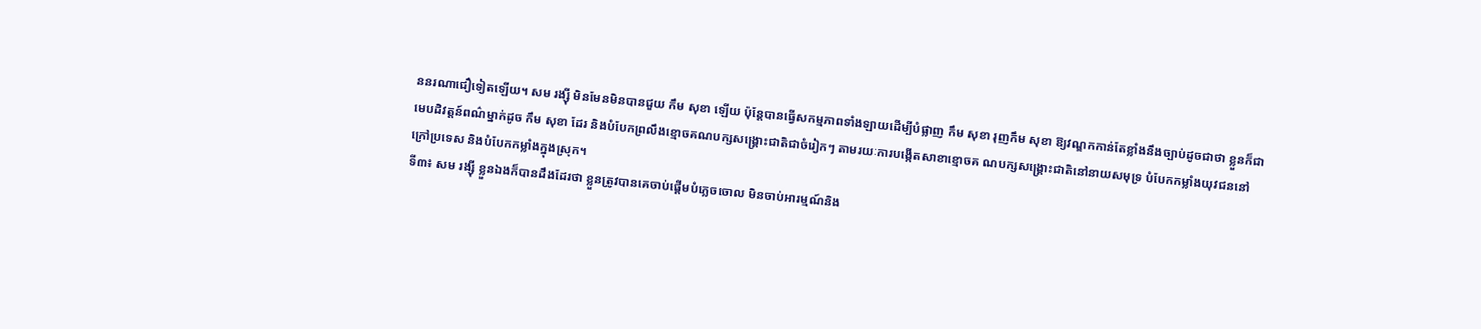ននរណាជឿទៀតឡើយ។ សម រង្ស៊ី មិនមែនមិនបានជួយ កឹម សុខា ឡើយ ប៉ុន្តែបានធ្វើសកម្មភាពទាំងឡាយដើម្បីបំផ្លាញ កឹម សុខា រុញកឹម សុខា ឱ្យវណ្ឌកកាន់តែខ្លាំងនឹងច្បាប់ដូចជាថា ខ្លួនក៏ជាមេបដិវត្តន៍ពណ៌ម្នាក់ដូច កឹម សុខា ដែរ និងបំបែកព្រលឹងខ្មោចគណបក្សសង្គ្រោះជាតិជាចំរៀកៗ តាមរយៈការបង្កើតសាខាខ្មោចគ ណបក្សសង្គ្រោះជាតិនៅនាយសមុទ្រ បំបែកកម្លាំងយុវជននៅក្រៅប្រទេស និងបំបែកកម្លាំងក្នុងស្រុក។
ទី៣៖ សម រង្ស៊ី ខ្លួនឯងក៏បានដឹងដែរថា ខ្លួនត្រូវបានគេចាប់ផ្តើមបំភ្លេចចោល មិនចាប់អារម្មណ៍និង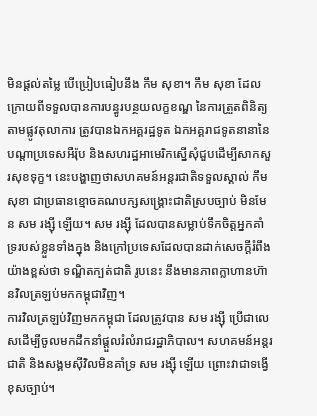មិនផ្តល់តម្លៃ បើប្រៀបធៀបនឹង កឹម សុខា។ កឹម សុខា ដែលក្រោយពីទទួលបានការបន្ធូរបន្ថយលក្ខខណ្ឌ នៃការត្រួតពិនិត្យតាមផ្លូវតុលាការ ត្រូវបានឯកអគ្គរដ្ឋទូត ឯកអគ្គរាជទូតនានានៃបណ្តាប្រទេសអឺរ៉ុប និងសហរដ្ឋអាមេរិកស្នើសុំជួបដើម្បីសាកសួរសុខទុក្ខ។ នេះបង្ហាញថាសហគមន៍អន្តរជាតិទទួលស្គាល់ កឹម សុខា ជាប្រធានខ្មោចគណបក្សសង្គ្រោះជាតិស្របច្បាប់ មិនមែន សម រង្ស៊ី ឡើយ។ សម រង្ស៊ី ដែលបានសម្លាប់ទឹកចិត្តអ្នកគាំទ្ររបស់ខ្លួនទាំងក្នុង និងក្រៅប្រទេសដែលបានដាក់សេចក្តីរំពឹងយ៉ាងខ្ពស់ថា ទណ្ឌិតក្បត់ជាតិ រូបនេះ នឹងមានភាពក្លាហានហ៊ានវិលត្រឡប់មកកម្ពុជាវិញ។
ការវិលត្រឡប់វិញមកកម្ពុជា ដែលត្រូវបាន សម រង្ស៊ី ប្រើជាលេសដើម្បីចូលមកដឹកនាំផ្តួលរំលំរាជរដ្ឋាភិបាល។ សហគមន៍អន្តរជាតិ និងសង្គមស៊ីវិលមិនគាំទ្រ សម រង្ស៊ី ឡើយ ព្រោះវាជាទង្វើខុសច្បាប់។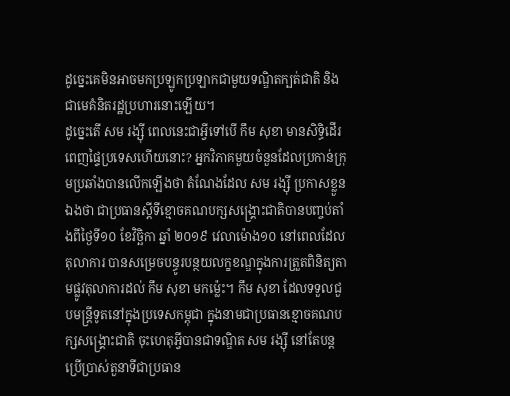ដូច្នេះគេមិនអាចមកប្រឡូកប្រឡាកជាមួយទណ្ឌិតក្បត់ជាតិ និងជាមេគំនិតរដ្ឋប្រហារនោះឡើយ។
ដូច្នេះតើ សម រង្ស៊ី ពេលនេះជាអ្វីទៅបើ កឹម សុខា មានសិទ្ធិដើរពេញផ្ទៃប្រទេសហើយនោះ? អ្នកវិភាគមួយចំនួនដែលប្រកាន់ក្រុមប្រឆាំងបានលើកឡើងថា តំណែងដែល សម រង្ស៊ី ប្រកាសខ្លួនឯងថា ជាប្រធានស្តីទីខ្មោចគណបក្សសង្គ្រោះជាតិបានបញ្ចប់តាំងពីថ្ងៃទី១០ ខែវិច្ឆិកា ឆ្នាំ ២០១៩ វេលាម៉ោង១០ នៅពេលដែលតុលាការ បានសម្រេចបន្ធូរបន្ថយលក្ខខណ្ឌក្នុងការត្រួតពិនិត្យតាមផ្លូវតុលាការដល់ កឹម សុខា មកម៉្លេះ។ កឹម សុខា ដែលទទួលជួបមន្ត្រីទូតនៅក្នុងប្រទេសកម្ពុជា ក្នុងនាមជាប្រធានខ្មោចគណបក្សសង្គ្រោះជាតិ ចុះហេតុអ្វីបានជាទណ្ឌិត សម រង្ស៊ី នៅតែបន្តប្រើប្រាស់តួនាទីជាប្រធាន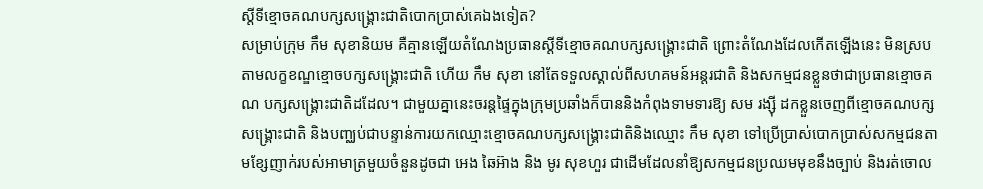ស្តីទីខ្មោចគណបក្សសង្គ្រោះជាតិបោកប្រាស់គេឯងទៀត?
សម្រាប់ក្រុម កឹម សុខានិយម គឺគ្មានឡើយតំណែងប្រធានស្តីទីខ្មោចគណបក្សសង្គ្រោះជាតិ ព្រោះតំណែងដែលកើតឡើងនេះ មិនស្របតាមលក្ខខណ្ឌខ្មោចបក្សសង្គ្រោះជាតិ ហើយ កឹម សុខា នៅតែទទួលស្គាល់ពីសហគមន៍អន្តរជាតិ និងសកម្មជនខ្លួនថាជាប្រធានខ្មោចគណ បក្សសង្គ្រោះជាតិដដែល។ ជាមួយគ្នានេះចរន្តផ្ទៃក្នុងក្រុមប្រឆាំងក៏បាននិងកំពុងទាមទារឱ្យ សម រង្ស៊ី ដកខ្លួនចេញពីខ្មោចគណបក្សសង្គ្រោះជាតិ និងបញ្ឈប់ជាបន្ទាន់ការយកឈ្មោះខ្មោចគណបក្សសង្គ្រោះជាតិនិងឈ្មោះ កឹម សុខា ទៅប្រើប្រាស់បោកប្រាស់សកម្មជនតាមខ្សែញាក់របស់អាមាត្រមួយចំនួនដូចជា អេង ឆៃអ៊ាង និង មូរ សុខហួរ ជាដើមដែលនាំឱ្យសកម្មជនប្រឈមមុខនឹងច្បាប់ និងរត់ចោល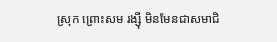ស្រុក ព្រោះសម រង្ស៊ី មិនមែនជាសមាជិ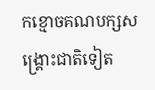កខ្មោចគណបក្សសង្គ្រោះជាតិទៀត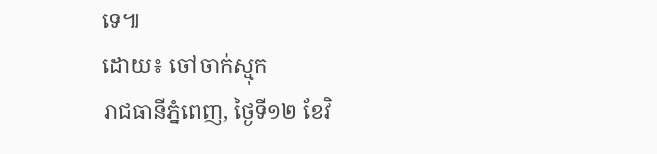ទេ៕
ដោយ៖ ចៅចាក់ស្មុក
រាជធានីភ្នំពេញ, ថ្ងៃទី១២ ខែវិ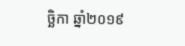ច្ឆិកា ឆ្នាំ២០១៩